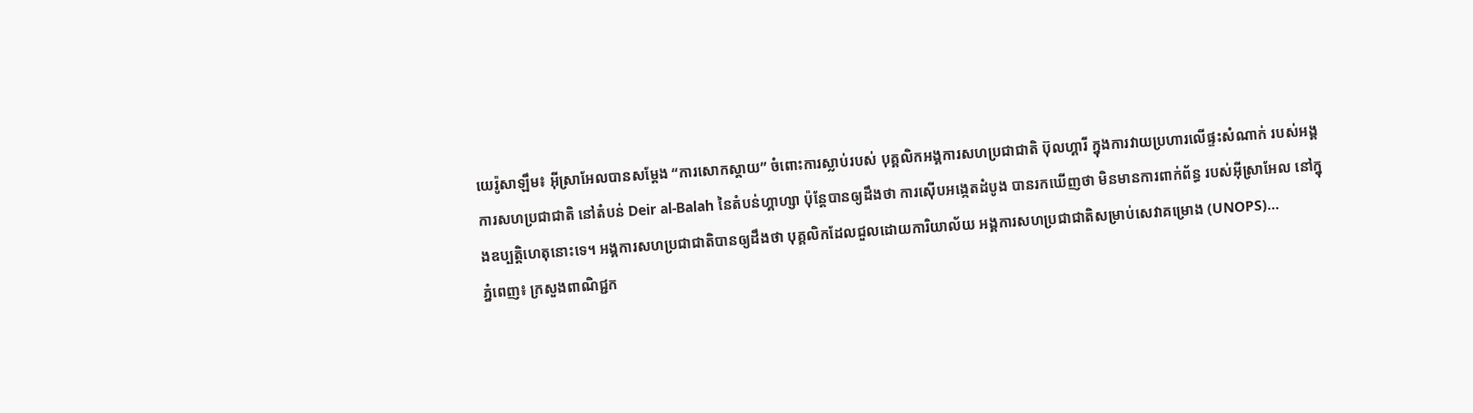យេរ៉ូសាឡឹម៖ អ៊ីស្រាអែលបានសម្តែង “ការសោកស្ដាយ” ចំពោះការស្លាប់របស់ បុគ្គលិកអង្គការសហប្រជាជាតិ ប៊ុលហ្គារី ក្នុងការវាយប្រហារលើផ្ទះសំណាក់ របស់អង្គការសហប្រជាជាតិ នៅតំបន់ Deir al-Balah នៃតំបន់ហ្គាហ្សា ប៉ុន្តែបានឲ្យដឹងថា ការស៊ើបអង្កេតដំបូង បានរកឃើញថា មិនមានការពាក់ព័ន្ធ របស់អ៊ីស្រាអែល នៅក្នុងឧប្បត្តិហេតុនោះទេ។ អង្គការសហប្រជាជាតិបានឲ្យដឹងថា បុគ្គលិកដែលជួលដោយការិយាល័យ អង្គការសហប្រជាជាតិសម្រាប់សេវាគម្រោង (UNOPS)...
ភ្នំពេញ៖ ក្រសួងពាណិជ្ជក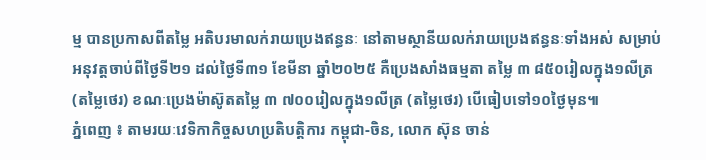ម្ម បានប្រកាសពីតម្លៃ អតិបរមាលក់រាយប្រេងឥន្ធនៈ នៅតាមស្ថានីយលក់រាយប្រេងឥន្ធនៈទាំងអស់ សម្រាប់អនុវត្តចាប់ពីថ្ងៃទី២១ ដល់ថ្ងៃទី៣១ ខែមីនា ឆ្នាំ២០២៥ គឺប្រេងសាំងធម្មតា តម្លៃ ៣ ៨៥០រៀលក្នុង១លីត្រ (តម្លៃថេរ) ខណៈប្រេងម៉ាស៊ូតតម្លៃ ៣ ៧០០រៀលក្នុង១លីត្រ (តម្លៃថេរ) បើធៀបទៅ១០ថ្ងៃមុន៕
ភ្នំពេញ ៖ តាមរយៈវេទិកាកិច្ចសហប្រតិបត្តិការ កម្ពុជា-ចិន, លោក ស៊ុន ចាន់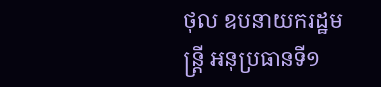ថុល ឧបនាយករដ្ឋមន្ត្រី អនុប្រធានទី១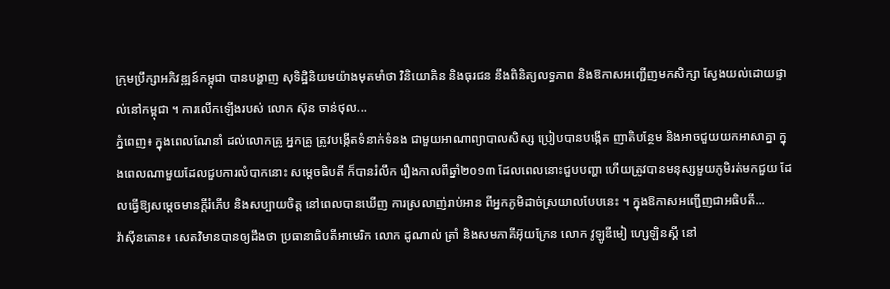ក្រុមប្រឹក្សាអភិវឌ្ឍន៍កម្ពុជា បានបង្ហាញ សុទិដ្ឋិនិយមយ៉ាងមុតមាំថា វិនិយោគិន និងធុរជន នឹងពិនិត្យលទ្ធភាព និងឱកាសអញ្ជើញមកសិក្សា ស្វែងយល់ដោយផ្ទាល់នៅកម្ពុជា ។ ការលើកឡើងរបស់ លោក ស៊ុន ចាន់ថុល...
ភ្នំពេញ៖ ក្នុងពេលណែនាំ ដល់លោកគ្រូ អ្នកគ្រូ ត្រូវបង្កើតទំនាក់ទំនង ជាមួយអាណាព្យាបាលសិស្ស ប្រៀបបានបង្កើត ញាតិបន្ថែម និងអាចជួយយកអាសាគ្នា ក្នុងពេលណាមួយដែលជួបការលំបាកនោះ សម្តេចធិបតី ក៏បានរំលឹក រឿងកាលពីឆ្នាំ២០១៣ ដែលពេលនោះជួបបញ្ហា ហើយត្រូវបានមនុស្សមួយភូមិរត់មកជួយ ដែលធ្វើឱ្យសម្តេចមានក្តីរំភើប និងសប្បាយចិត្ត នៅពេលបានឃើញ ការស្រលាញ់រាប់អាន ពីអ្នកភូមិដាច់ស្រយាលបែបនេះ ។ ក្នុងឱកាសអញ្ជើញជាអធិបតី...
វ៉ាស៊ីនតោន៖ សេតវិមានបានឲ្យដឹងថា ប្រធានាធិបតីអាមេរិក លោក ដូណាល់ ត្រាំ និងសមភាគីអ៊ុយក្រែន លោក វូឡូឌីមៀ ហ្សេឡិនស្គី នៅ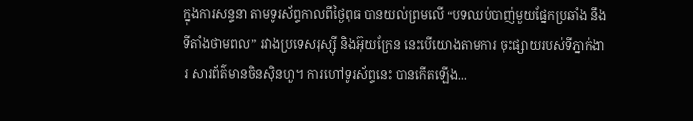ក្នុងការសន្ទនា តាមទូរស័ព្ទកាលពីថ្ងៃពុធ បានយល់ព្រមលើ “បទឈប់បាញ់មួយផ្នែកប្រឆាំង នឹងទីតាំងថាមពល” រវាងប្រទេសរុស្ស៊ី និងអ៊ុយក្រែន នេះបើយោងតាមការ ចុះផ្សាយរបស់ទីភ្នាក់ងារ សារព័ត៌មានចិនស៊ិនហួ។ ការហៅទូរស័ព្ទនេះ បានកើតឡើង...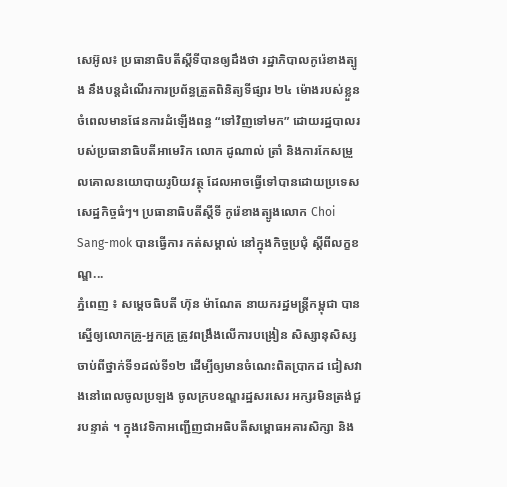សេអ៊ូល៖ ប្រធានាធិបតីស្តីទីបានឲ្យដឹងថា រដ្ឋាភិបាលកូរ៉េខាងត្បូង នឹងបន្តដំណើរការប្រព័ន្ធត្រួតពិនិត្យទីផ្សារ ២៤ ម៉ោងរបស់ខ្លួន ចំពេលមានផែនការដំឡើងពន្ធ “ទៅវិញទៅមក” ដោយរដ្ឋបាលរបស់ប្រធានាធិបតីអាមេរិក លោក ដូណាល់ ត្រាំ និងការកែសម្រួលគោលនយោបាយរូបិយវត្ថុ ដែលអាចធ្វើទៅបានដោយប្រទេសសេដ្ឋកិច្ចធំៗ។ ប្រធានាធិបតីស្តីទី កូរ៉េខាងត្បូងលោក Choi Sang-mok បានធ្វើការ កត់សម្គាល់ នៅក្នុងកិច្ចប្រជុំ ស្តីពីលក្ខខណ្ឌ...
ភ្នំពេញ ៖ សម្តេចធិបតី ហ៊ុន ម៉ាណែត នាយករដ្ឋមន្រ្តីកម្ពុជា បានស្នើឲ្យលោកគ្រូ-អ្នកគ្រូ ត្រូវពង្រឹងលើការបង្រៀន សិស្សានុសិស្ស ចាប់ពីថ្នាក់ទី១ដល់ទី១២ ដើម្បីឲ្យមានចំណេះពិតប្រាកដ ជៀសវាងនៅពេលចូលប្រឡង ចូលក្របខណ្ឌរដ្ឋសរសេរ អក្សរមិនត្រង់ជួរបន្ទាត់ ។ ក្នុងវេទិកាអញ្ជើញជាអធិបតីសម្ពោធអគារសិក្សា និង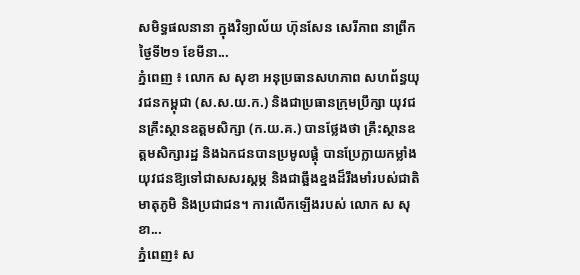សមិទ្ធផលនានា ក្នុងវិទ្យាល័យ ហ៊ុនសែន សេរីភាព នាព្រឹកថ្ងៃទី២១ ខែមីនា...
ភ្នំពេញ ៖ លោក ស សុខា អនុប្រធានសហភាព សហព័ន្ធយុវជនកម្ពុជា (ស.ស.យ.ក.) និងជាប្រធានក្រុមប្រឹក្សា យុវជនគ្រឹះស្ថានឧត្តមសិក្សា (ក.យ.គ.) បានថ្លែងថា គ្រឹះស្ថានឧត្តមសិក្សារដ្ឋ និងឯកជនបានប្រមូលផ្ដុំ បានប្រែក្លាយកម្លាំងយុវជនឱ្យទៅជាសសរស្ដម្ភ និងជាឆ្អឹងខ្នងដ៏រឹងមាំរបស់ជាតិ មាតុភូមិ និងប្រជាជន។ ការលើកឡើងរបស់ លោក ស សុខា...
ភ្នំពេញ៖ ស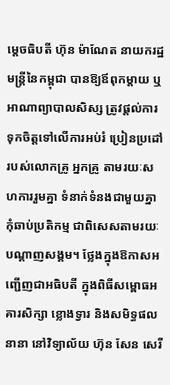ម្តេចធិបតី ហ៊ុន ម៉ាណែត នាយករដ្ឋមន្ត្រីនៃកម្ពុជា បានឱ្យឪពុកម្តាយ ឬអាណាព្យាបាលសិស្ស ត្រូវផ្តល់ការទុកចិត្តទៅលើការអប់រំ ប្រៀនប្រដៅរបស់លោកគ្រូ អ្នកគ្រូ តាមរយៈសហការរួមគ្នា ទំនាក់ទំនងជាមួយគ្នា កុំឆាប់ប្រតិកម្ម ជាពិសេសតាមរយៈបណ្តាញសង្គម។ ថ្លែងក្នុងឱកាសអញ្ជើញជាអធិបតី ក្នុងពិធីសម្ពោធអគារសិក្សា ខ្លោងទ្វារ និងសមិទ្ធផលនានា នៅវិទ្យាល័យ ហ៊ុន សែន សេរី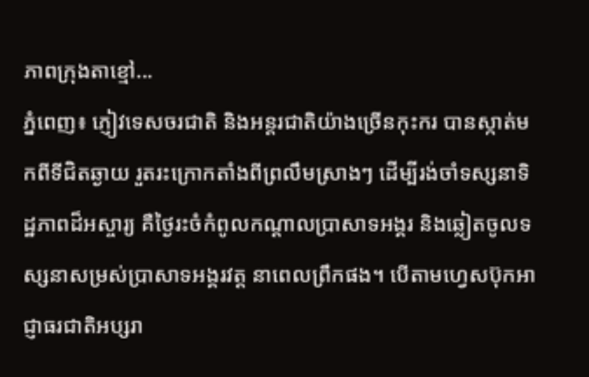ភាពក្រុងតាខ្មៅ...
ភ្នំពេញ៖ ភ្ញៀវទេសចរជាតិ និងអន្តរជាតិយ៉ាងច្រើនកុះករ បានស្កាត់មកពីទីជិតឆ្ងាយ រួតរះក្រោកតាំងពីព្រលឹមស្រាងៗ ដើម្បីរង់ចាំទស្សនាទិដ្ឋភាពដ៏អស្ចារ្យ គឺថ្ងៃរះចំកំពូលកណ្តាលប្រាសាទអង្គរ និងឆ្លៀតចូលទស្សនាសម្រស់ប្រាសាទអង្គរវត្ត នាពេលព្រឹកផង។ បើតាមហ្វេសប៊ុកអាជ្ញាធរជាតិអប្សរា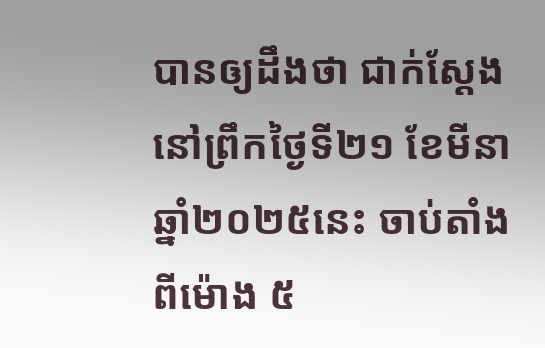បានឲ្យដឹងថា ជាក់ស្តែងនៅព្រឹកថ្ងៃទី២១ ខែមីនា ឆ្នាំ២០២៥នេះ ចាប់តាំងពីម៉ោង ៥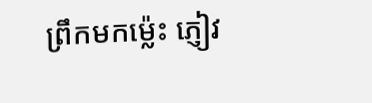ព្រឹកមកម្ល៉េះ ភ្ញៀវ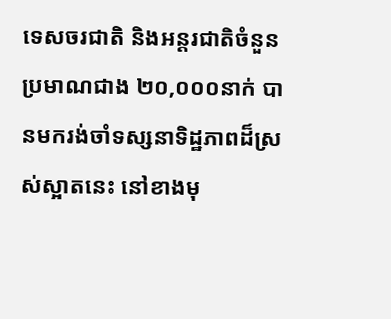ទេសចរជាតិ និងអន្តរជាតិចំនួនប្រមាណជាង ២០,០០០នាក់ បានមករង់ចាំទស្សនាទិដ្ឋភាពដ៏ស្រស់ស្អាតនេះ នៅខាងមុ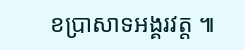ខប្រាសាទអង្គរវត្ត ៕